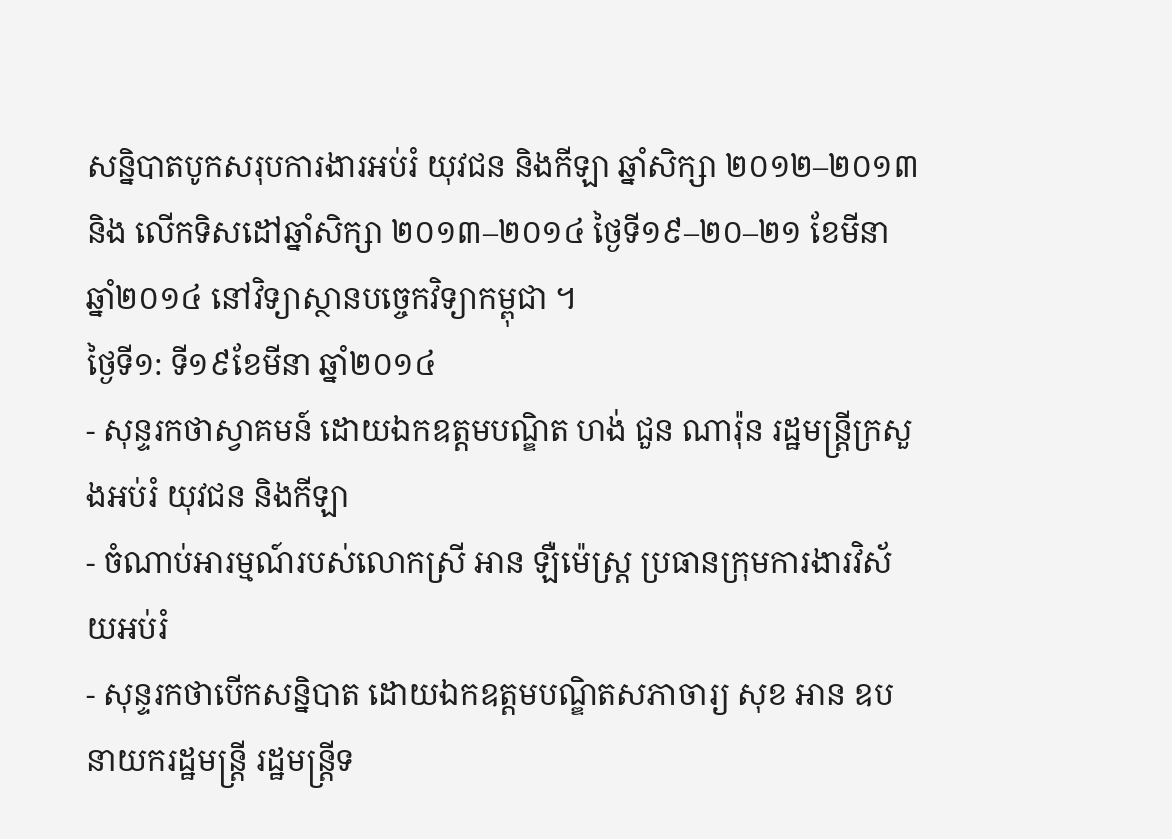សន្និបាតបូកសរុបការងារអប់រំ យុវជន និងកីឡា ឆ្នាំសិក្សា ២០១២–២០១៣ និង លើកទិសដៅឆ្នាំសិក្សា ២០១៣–២០១៤ ថ្ងៃទី១៩–២០–២១ ខែមីនា ឆ្នាំ២០១៤ នៅវិទ្យាស្ថានបច្ចេកវិទ្យាកម្ពុជា ។
ថ្ងៃទី១: ទី១៩ខែមីនា ឆ្នាំ២០១៤
- សុន្ទរកថាស្វាគមន៍ ដោយឯកឧត្តមបណ្ឌិត ហង់ ជួន ណារ៉ុន រដ្ឋមន្ត្រីក្រសួងអប់រំ យុវជន និងកីឡា
- ចំណាប់អារម្មណ៍របស់លោកស្រី អាន ឡឺម៉េស្ដ្រ ប្រធានក្រុមការងារវិស័យអប់រំ
- សុន្ទរកថាបើកសន្និបាត ដោយឯកឧត្ដមបណ្ឌិតសភាចារ្យ សុខ អាន ឧបនាយករដ្ឋមន្ត្រី រដ្ឋមន្ត្រីទ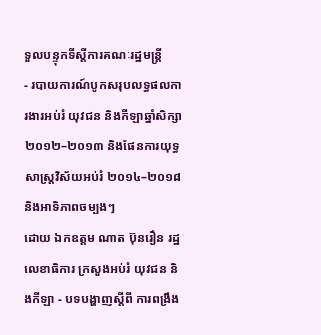ទួលបន្ទុកទីស្ដីការគណៈរដ្ឋមន្ត្រី
- របាយការណ៍បូកសរុបលទ្ធផលការងារអប់រំ យុវជន និងកីឡាឆ្នាំសិក្សា២០១២–២០១៣ និងផែនការយុទ្ធសាស្ត្រវិស័យអប់រំ ២០១៤–២០១៨ និងអាទិភាពចម្បងៗ
ដោយ ឯកឧត្តម ណាត ប៊ុនរឿន រដ្ឋលេខាធិការ ក្រសួងអប់រំ យុវជន និងកីឡា - បទបង្ហាញស្តីពី ការពង្រឹង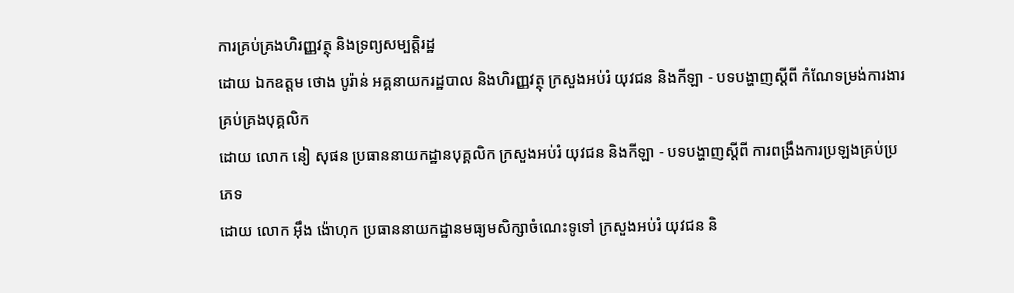ការគ្រប់គ្រងហិរញ្ញវត្ថុ និងទ្រព្យសម្បត្តិរដ្ឋ
ដោយ ឯកឧត្ដម ថោង បូរ៉ាន់ អគ្គនាយករដ្ឋបាល និងហិរញ្ញវត្ថុ ក្រសួងអប់រំ យុវជន និងកីឡា - បទបង្ហាញស្ដីពី កំណែទម្រង់ការងារគ្រប់គ្រងបុគ្គលិក
ដោយ លោក នៀ សុផន ប្រធាននាយកដ្ឋានបុគ្គលិក ក្រសួងអប់រំ យុវជន និងកីឡា - បទបង្ហាញស្ដីពី ការពង្រឹងការប្រឡងគ្រប់ប្រភេទ
ដោយ លោក អ៊ឹង ង៉ោហុក ប្រធាននាយកដ្ឋានមធ្យមសិក្សាចំណេះទូទៅ ក្រសួងអប់រំ យុវជន និ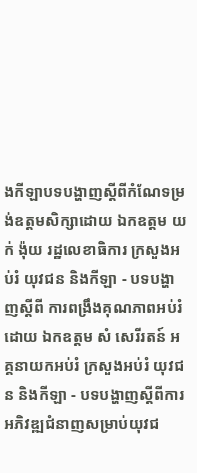ងកីឡាបទបង្ហាញស្តីពីកំណែទម្រង់ឧត្តមសិក្សាដោយ ឯកឧត្ដម យក់ ង៉ុយ រដ្ឋលេខាធិការ ក្រសួងអប់រំ យុវជន និងកីឡា - បទបង្ហាញស្ដីពី ការពង្រឹងគុណភាពអប់រំ
ដោយ ឯកឧត្តម សំ សេរីរតន៍ អគ្គនាយកអប់រំ ក្រសួងអប់រំ យុវជន និងកីឡា - បទបង្ហាញស្តីពីការអភិវឌ្ឍជំនាញសម្រាប់យុវជ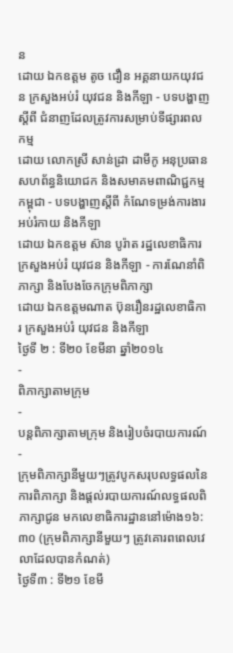ន
ដោយ ឯកឧត្តម តូច ជឿន អគ្គនាយកយុវជន ក្រសួងអប់រំ យុវជន និងកីឡា - បទបង្ហាញស្តីពី ជំនាញដែលត្រូវការសម្រាប់ទីផ្សារពលកម្ម
ដោយ លោកស្រី សាន់ដ្រា ដាមីកូ អនុប្រធាន សហព័ន្ធនិយោជក និងសមាគមពាណិជ្ជកម្មកម្ពុជា - បទបង្ហាញស្តីពី កំណែទម្រង់ការងារអប់រំកាយ និងកីឡា
ដោយ ឯកឧត្តម ស៊ាន បូរ៉ាត រដ្ឋលេខាធិការ ក្រសួងអប់រំ យុវជន និងកីឡា - ការណែនាំពិភាក្សា និងបែងចែកក្រុមពិភាក្សា
ដោយ ឯកឧត្តមណាត ប៊ុនរឿនរដ្ឋលេខាធិការ ក្រសួងអប់រំ យុវជន និងកីឡា
ថ្ងៃទី ២ : ទី២០ ខែមីនា ឆ្នាំ២០១៤
-
ពិភាក្សាតាមក្រុម
-
បន្តពិភាក្សាតាមក្រុម និងរៀបចំរបាយការណ៍
-
ក្រុមពិភាក្សានីមួយៗត្រូវបូកសរុបលទ្ធផលនៃការពិភាក្សា និងផ្ដល់របាយការណ៍លទ្ធផលពិភាក្សាជូន មកលេខាធិការដ្ឋាននៅម៉ោង១៦:៣០ (ក្រុមពិភាក្សានីមួយៗ ត្រូវគោរពពេលវេលាដែលបានកំណត់)
ថៃ្ងទី៣ : ទី២១ ខែមី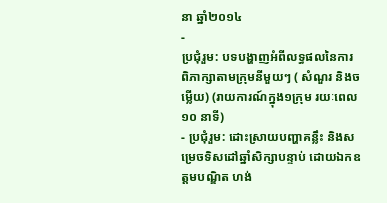នា ឆ្នាំ២០១៤
-
ប្រជុំរួម: បទបង្ហាញអំពីលទ្ធផលនៃការពិភាក្សាតាមក្រុមនីមួយៗ ( សំណួរ និងចម្លើយ) (រាយការណ៍ក្នុង១ក្រុម រយៈពេល ១០ នាទី)
- ប្រជុំរួម: ដោះស្រាយបញ្ហាគន្លឹះ និងសម្រេចទិសដៅឆ្នាំសិក្សាបន្ទាប់ ដោយឯកឧត្តមបណ្ឌិត ហង់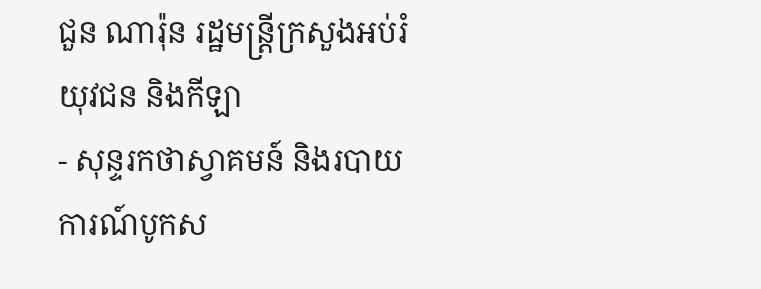ជួន ណារ៉ុន រដ្ឋមន្ត្រីក្រសួងអប់រំ យុវជន និងកីឡា
- សុន្ទរកថាស្វាគមន៍ និងរបាយការណ៍បូកស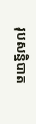រុបសន្និបាត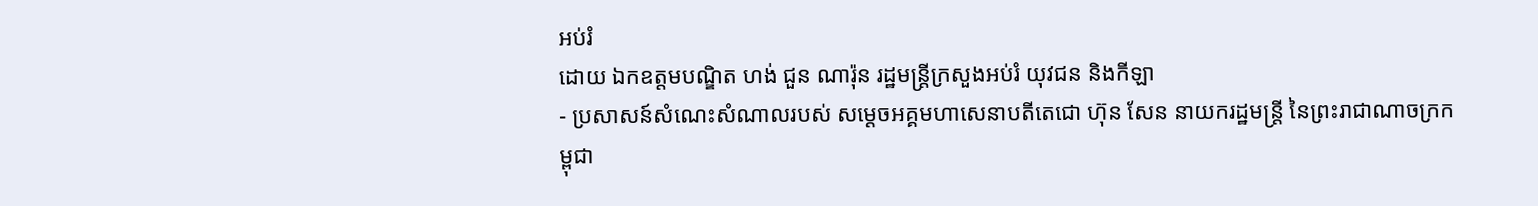អប់រំ
ដោយ ឯកឧត្តមបណ្ឌិត ហង់ ជួន ណារ៉ុន រដ្ឋមន្ត្រីក្រសួងអប់រំ យុវជន និងកីឡា
- ប្រសាសន៍សំណេះសំណាលរបស់ សម្ដេចអគ្គមហាសេនាបតីតេជោ ហ៊ុន សែន នាយករដ្ឋមន្ត្រី នៃព្រះរាជាណាចក្រកម្ពុជា